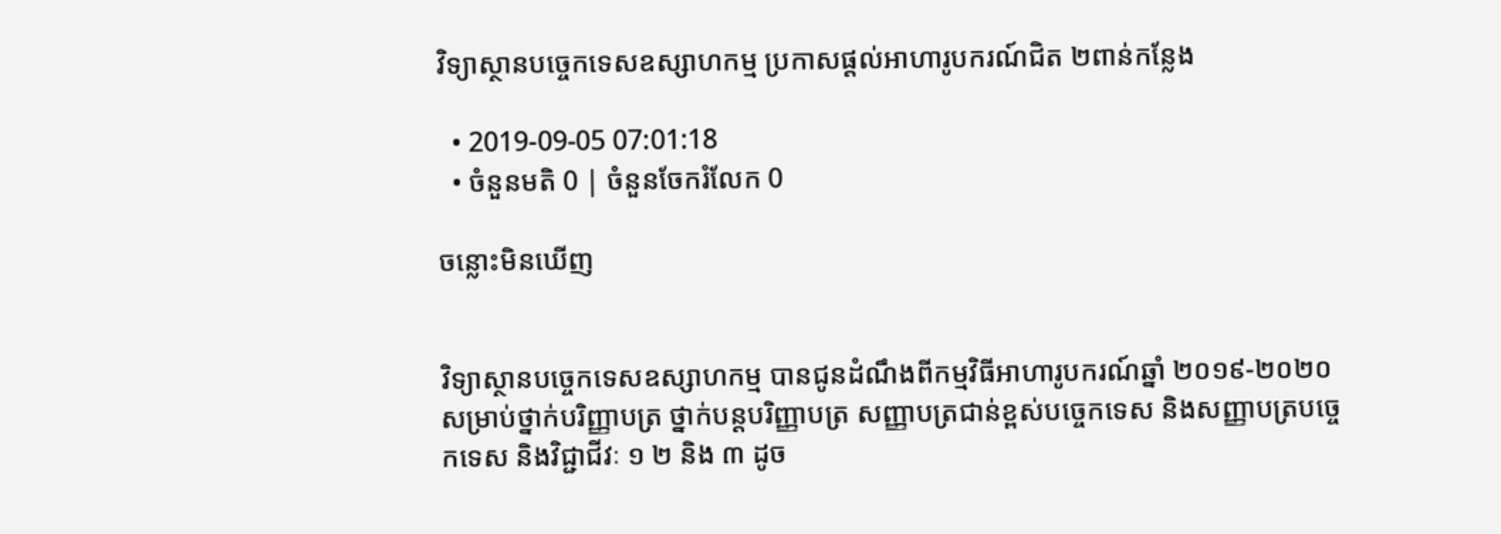វិទ្យាស្ថានបច្ចេកទេសឧស្សាហកម្ម ប្រកាសផ្តល់អាហារូបករណ៍ជិត ២ពាន់កន្លែង

  • 2019-09-05 07:01:18
  • ចំនួនមតិ 0 | ចំនួនចែករំលែក 0

ចន្លោះមិនឃើញ


វិទ្យាស្ថានបច្ចេកទេសឧស្សាហកម្ម បានជូនដំណឹងពីកម្មវិធីអាហារូបករណ៍ឆ្នាំ ២០១៩-២០២០ សម្រាប់ថ្នាក់បរិញ្ញាបត្រ ថ្នាក់បន្តបរិញ្ញាបត្រ សញ្ញាបត្រជាន់ខ្ពស់បច្ចេកទេស និងសញ្ញាបត្របច្ចេកទេស និងវិជ្ជាជីវៈ ១ ២ និង ៣ ដូច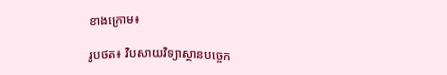ខាងក្រោម៖

រូបថត៖ វិបសាយវិទ្យាស្ថានបច្ចេក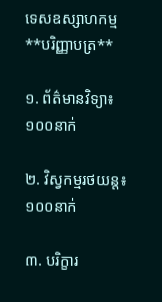ទេសឧស្សាហកម្ម
**បរិញ្ញាបត្រ**

១. ព័ត៌មានវិទ្យា៖ ១០០នាក់

២. វិស្វកម្មរថយន្ត៖ ១០០នាក់

៣. បរិក្ខារ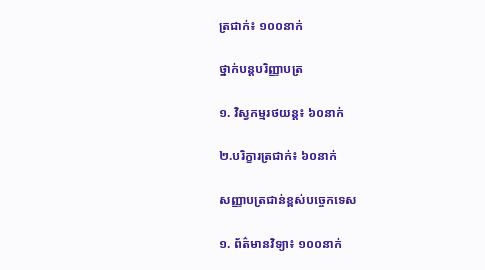ត្រជាក់៖ ១០០នាក់

ថ្នាក់បន្តបរិញ្ញាបត្រ

១. វិស្វកម្មរថយន្ត៖ ៦០នាក់

២.បរិក្ខារត្រជាក់៖ ៦០នាក់

សញ្ញាបត្រជាន់ខ្ពស់បច្ចេកទេស

១. ព័ត៌មានវិទ្យា៖ ១០០នាក់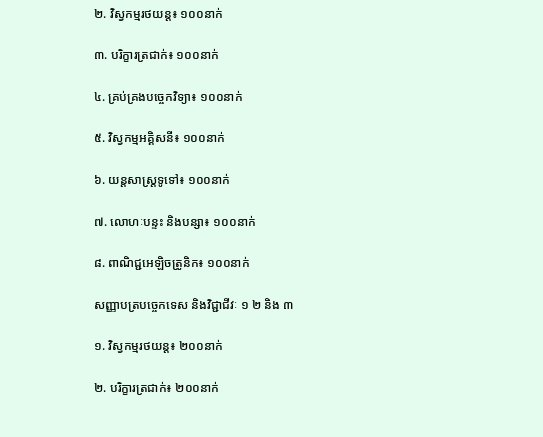២. វិស្វកម្មរថយន្ត៖ ១០០នាក់

៣. បរិក្ខារត្រជាក់៖ ១០០នាក់

៤. គ្រប់គ្រងបច្ចេកវិទ្យា៖ ១០០នាក់

៥. វិស្វកម្មអគ្គិសនី៖ ១០០នាក់

៦. យន្តសាស្រ្តទូទៅ៖ ១០០នាក់

៧. លោហៈបន្ទះ និងបន្សា៖ ១០០នាក់

៨. ពាណិជ្ជអេឡិចត្រូនិក៖ ១០០នាក់

សញ្ញាបត្របច្ចេកទេស និងវិជ្ជាជីវៈ ១ ២ និង ៣

១. វិស្វកម្មរថយន្ត៖ ២០០នាក់

២. បរិក្ខារត្រជាក់៖ ២០០នាក់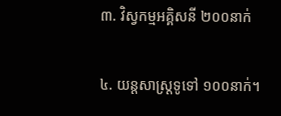៣. វិស្វកម្មអគ្គិសនី ២០០នាក់

៤. យន្តសាស្រ្តទូទៅ ១០០នាក់។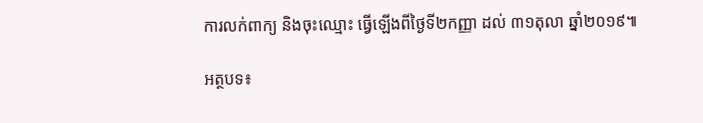ការលក់ពាក្យ និងចុះឈ្មោះ ធ្វើឡើងពីថ្ងៃទី២កញ្ញា ដល់ ៣១តុលា ឆ្នាំ២០១៩៕

អត្ថបទ៖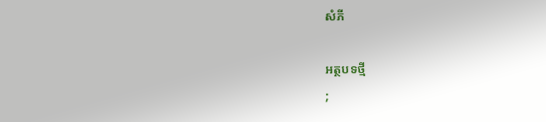សំភី

អត្ថបទថ្មី
;